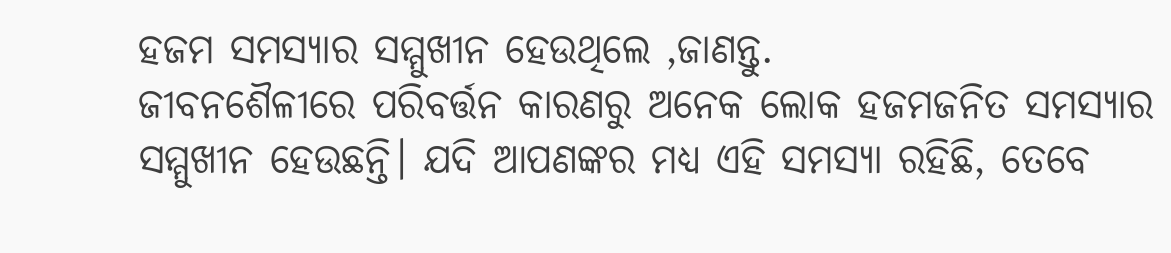ହଜମ ସମସ୍ୟାର ସମ୍ମୁଖୀନ ହେଉଥିଲେ ,ଜାଣନ୍ତୁ.
ଜୀବନଶୈଳୀରେ ପରିବର୍ତ୍ତନ କାରଣରୁ ଅନେକ ଲୋକ ହଜମଜନିତ ସମସ୍ୟାର ସମ୍ମୁଖୀନ ହେଉଛନ୍ତି। ଯଦି ଆପଣଙ୍କର ମଧ୍ୟ ଏହି ସମସ୍ୟା ରହିଛି, ତେବେ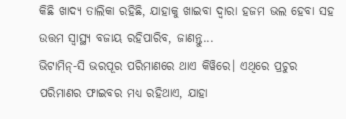କିଛି ଖାଦ୍ୟ ତାଲିକା ରହିଛି, ଯାହାକୁ ଖାଇବା ଦ୍ୱାରା ହଜମ ଭଲ ହେବା ସହ ଉତ୍ତମ ସ୍ୱାସ୍ଥ୍ୟ ବଜାୟ ରହିପାରିବ, ଜାଣନ୍ତୁ...
ଭିଟାମିନ୍-ସି ଭରପୂର ପରିମାଣରେ ଥାଏ କିୱିରେ। ଏଥିରେ ପ୍ରଚୁର ପରିମାଣର ଫାଇବର ମଧ୍ୟ ରହିଥାଏ, ଯାହା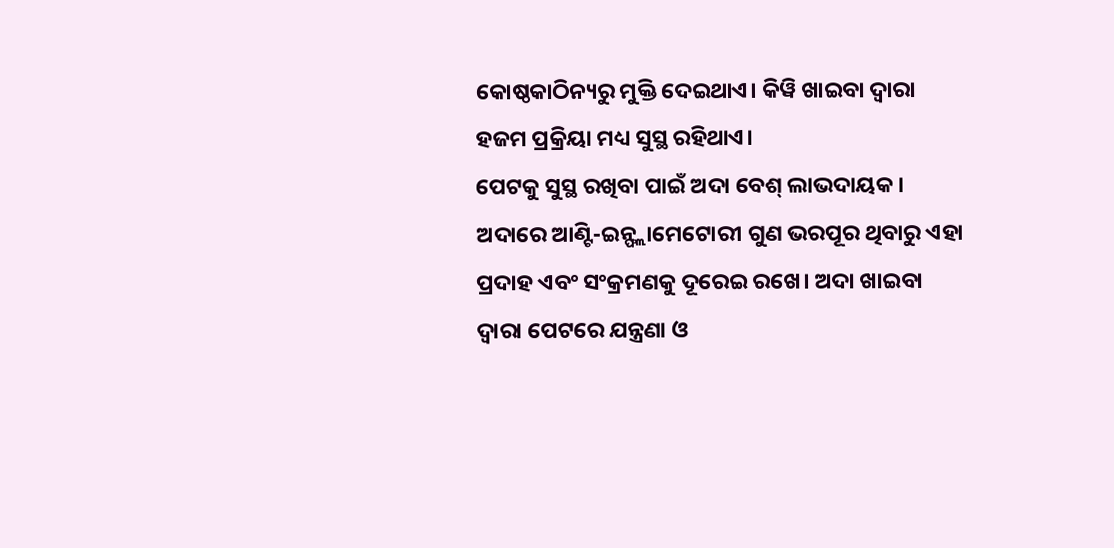କୋଷ୍ଠକାଠିନ୍ୟରୁ ମୁକ୍ତି ଦେଇଥାଏ। କିୱି ଖାଇବା ଦ୍ୱାରା ହଜମ ପ୍ରକ୍ରିୟା ମଧ୍ୟ ସୁସ୍ଥ ରହିଥାଏ।
ପେଟକୁ ସୁସ୍ଥ ରଖିବା ପାଇଁ ଅଦା ବେଶ୍ ଲାଭଦାୟକ। ଅଦାରେ ଆଣ୍ଟି-ଇନ୍ଫ୍ଲାମେଟୋରୀ ଗୁଣ ଭରପୂର ଥିବାରୁ ଏହା ପ୍ରଦାହ ଏବଂ ସଂକ୍ରମଣକୁ ଦୂରେଇ ରଖେ। ଅଦା ଖାଇବା ଦ୍ୱାରା ପେଟରେ ଯନ୍ତ୍ରଣା ଓ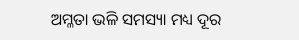ଅମ୍ଳତା ଭଳି ସମସ୍ୟା ମଧ୍ୟ ଦୂର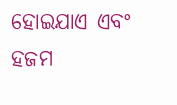ହୋଇଯାଏ ଏବଂ ହଜମ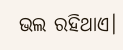ଭଲ ରହିଥାଏ।